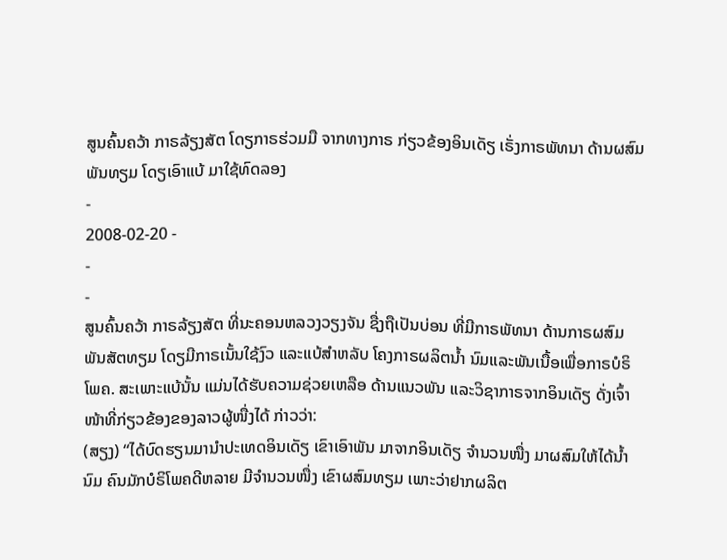ສູນຄົ້ນຄວ້າ ກາຣລ້ຽງສັຕ ໂດຽກາຣຮ່ວມມື ຈາກທາງກາຣ ກ່ຽວຂ້ອງອິນເດັຽ ເຣັ່ງກາຣພັທນາ ດ້ານຜສົມພັນທຽມ ໂດຽເອົາແບ້ ມາໃຊ້ທົດລອງ
-
2008-02-20 -
-
-
ສູນຄົ້ນຄວ້າ ກາຣລ້ຽງສັຕ ທີ່ນະຄອນຫລວງວຽງຈັນ ຊື່ງຖືເປັນບ່ອນ ທີ່ມີກາຣພັທນາ ດ້ານກາຣຜສົມພັນສັຕທຽມ ໂດຽມີກາຣເນັ້ນໃຊ້ງົວ ແລະແບ້ສຳຫລັບ ໂຄງກາຣຜລິຕນ້ຳ ນົມແລະພັນເນື້ອເພື່ອກາຣບໍຣິໂພຄ. ສະເພາະແບ້ນັ້ນ ແມ່ນໄດ້ຮັບຄວາມຊ່ວຍເຫລືອ ດ້ານແນວພັນ ແລະວິຊາກາຣຈາກອິນເດັຽ ດັ່ງເຈົ້າໜ້າທີ່ກ່ຽວຂ້ອງຂອງລາວຜູ້ໜື່ງໄດ້ ກ່າວວ່າ:
(ສຽງ) “ໄດ້ບົດຮຽນມານຳປະເທດອິນເດັຽ ເຂົາເອົາພັນ ມາຈາກອິນເດັຽ ຈຳນວນໜື່ງ ມາຜສົມໃຫ້ໄດ້ນ້ຳ ນົມ ຄົນມັກບໍຣິໂພຄດີຫລາຍ ມີຈຳນວນໜື່ງ ເຂົາຜສົມທຽມ ເພາະວ່າຢາກຜລິຕ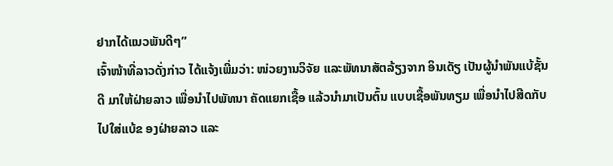ຢາກໄດ້ແນວພັນດີໆ”
ເຈົ້າໜ້າທີ່ລາວດັ່ງກ່າວ ໄດ້ແຈ້ງເພີ່ມວ່າ: ໜ່ວຍງານວິຈັຍ ແລະພັທນາສັຕລ້ຽງຈາກ ອິນເດັຽ ເປັນຜູ້ນຳພັນແບ້ຊັ້ນດີ ມາໃຫ້ຝ່າຍລາວ ເພື່ອນຳໄປພັທນາ ຄັດແຍກເຊື້ອ ແລ້ວນຳມາເປັນຕົ້ນ ແບບເຊື້ອພັນທຽມ ເພື່ອນຳໄປສີດກັບໄປໃສ່ແບ້ຂ ອງຝ່າຍລາວ ແລະ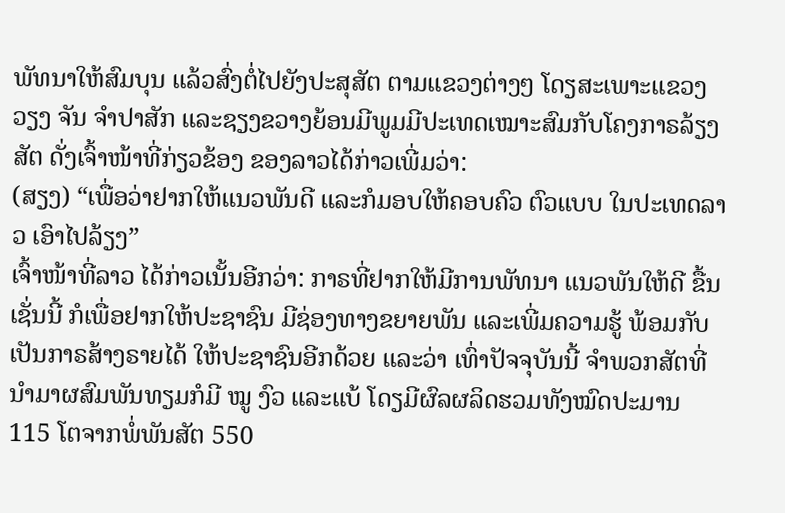ພັທນາໃຫ້ສົມບຸນ ແລ້ວສົ່ງຕໍ່ໄປຍັງປະສຸສັຕ ຕາມແຂວງຕ່າງໆ ໂດຽສະເພາະແຂວງວຽງ ຈັນ ຈຳປາສັກ ແລະຊຽງຂວາງຍ້ອນມີພູມມີປະເທດເໝາະສົມກັບໂຄງກາຣລ້ຽງສັຕ ດັ່ງເຈົ້າໜ້າທີ່ກ່ຽວຂ້ອງ ຂອງລາວໄດ້ກ່າວເພີ່ມວ່າ:
(ສຽງ) “ເພື່ອວ່າຢາກໃຫ້ແນວພັນດີ ແລະກໍມອບໃຫ້ຄອບຄົວ ຕົວແບບ ໃນປະເທດລາວ ເອົາໄປລ້ຽງ”
ເຈົ້າໜ້າທີ່ລາວ ໄດ້ກ່າວເນັ້ນອີກວ່າ: ກາຣທີ່ຢາກໃຫ້ມີການພັທນາ ແນວພັນໃຫ້ດີ ຂື້ນເຊັ່ນນີ້ ກໍເພື່ອຢາກໃຫ້ປະຊາຊົນ ມີຊ່ອງທາງຂຍາຍພັນ ແລະເພີ່ມຄວາມຮູ້ ພ້ອມກັບ ເປັນກາຣສ້າງຣາຍໄດ້ ໃຫ້ປະຊາຊົນອີກດ້ວຍ ແລະວ່າ ເທົ່າປັຈຈຸບັນນີ້ ຈຳພວກສັຕທີ່ ນຳມາຜສົມພັນທຽມກໍມີ ໝູ ງົວ ແລະແບ້ ໂດຽມີຜົລຜລິດຮວມທັງໝົດປະມານ 115 ໂຕຈາກພໍ່ພັນສັຕ 550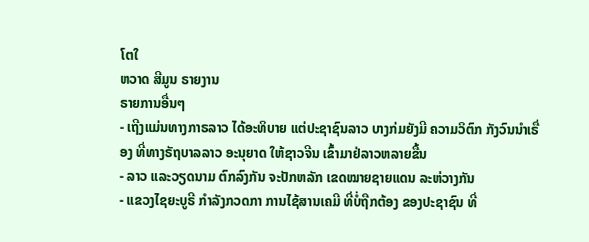ໂຕໃ
ຫວາດ ສີມູນ ຣາຍງານ
ຣາຍການອື່ນໆ
- ເຖີງແມ່ນທາງກາຣລາວ ໄດ້ອະທິບາຍ ແຕ່ປະຊາຊົນລາວ ບາງກ່ມຍັງມີ ຄວາມວິຕົກ ກັງວົນນຳເຣື່ອງ ທີ່ທາງຣັຖບາລລາວ ອະນຸຍາດ ໃຫ້ຊາວຈີນ ເຂົ້າມາຢ່ລາວຫລາຍຂື້ນ
- ລາວ ແລະວຽດນາມ ຕົກລົງກັນ ຈະປັກຫລັກ ເຂດໝາຍຊາຍແດນ ລະຫ່ວາງກັນ
- ແຂວງໄຊຍະບູຣີ ກຳລັງກວດກາ ການໄຊ້ສານເຄມີ ທີ່ບໍ່ຖືກຕ້ອງ ຂອງປະຊາຊົນ ທີ່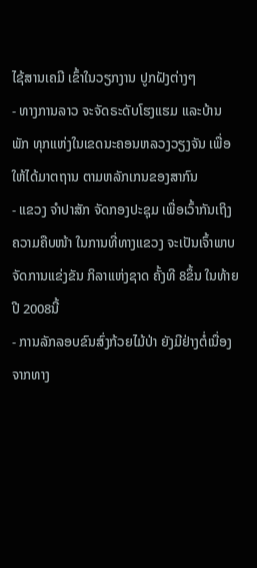ໄຊ້ສານເຄມີ ເຂົ້າໃນວຽກງານ ປູກຝັງຕ່າງໆ
- ທາງການລາວ ຈະຈັດຣະດັບໂຮງແຮມ ແລະບ້ານພັກ ທຸກແຫ່ງໃນເຂດນະຄອນຫລວງວຽງຈັນ ເພື່ອໃຫ້ໄດ້ມາຕຖານ ຕາມຫລັກເກນຂອງສາກົນ
- ແຂວງ ຈໍາປາສັກ ຈັດກອງປະຊຸມ ເພື່ອເວົ້າກັນເຖິງ ຄວາມຄືບໜ້າ ໃນການທີ່ທາງແຂວງ ຈະເປັນເຈົ້າພາບ ຈັດການແຂ່ງຂັນ ກິລາແຫ່ງຊາດ ຄັ້ງທີ 8ຂຶ້ນ ໃນທ້າຍປີ 2008ນີ້
- ການລັກລອບຂົນສົ່ງກ້ວຍໄມ້ປ່າ ຍັງມີຢ່າງຕໍ່ເນື່ອງຈາກທາງ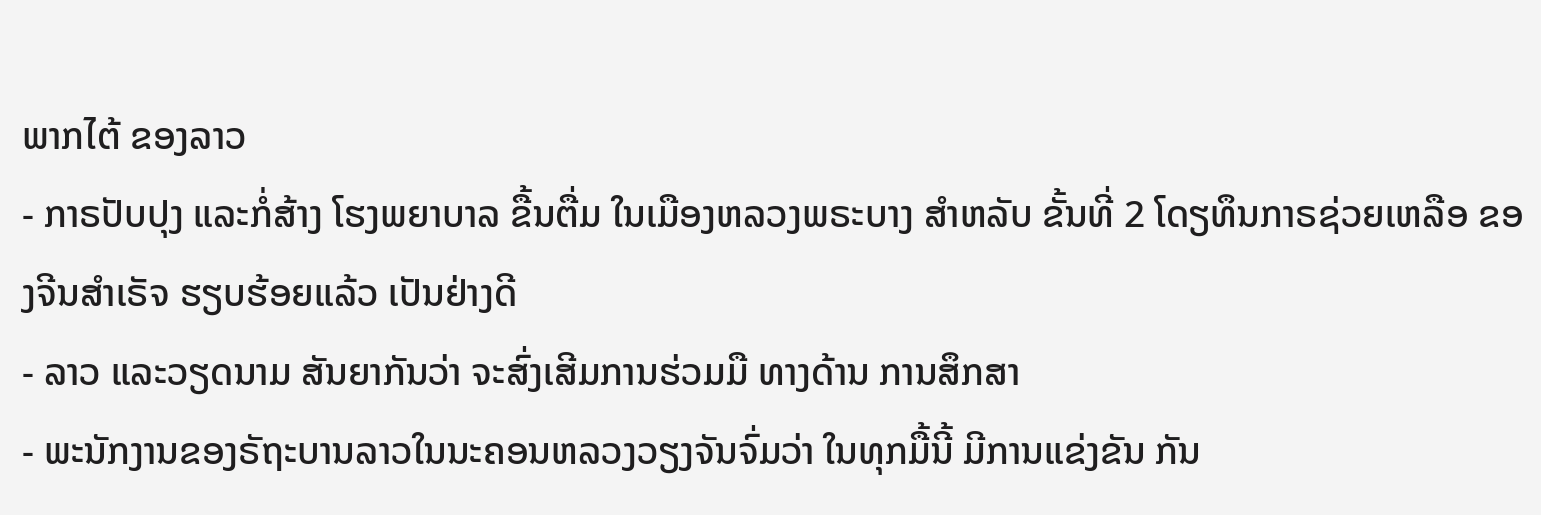ພາກໄຕ້ ຂອງລາວ
- ກາຣປັບປຸງ ແລະກໍ່ສ້າງ ໂຮງພຍາບາລ ຂື້ນຕື່ມ ໃນເມືອງຫລວງພຣະບາງ ສຳຫລັບ ຂັ້ນທີ່ 2 ໂດຽທຶນກາຣຊ່ວຍເຫລືອ ຂອງຈີນສຳເຣັຈ ຮຽບຮ້ອຍແລ້ວ ເປັນຢ່າງດີ
- ລາວ ແລະວຽດນາມ ສັນຍາກັນວ່າ ຈະສົ່ງເສີມການຮ່ວມມື ທາງດ້ານ ການສຶກສາ
- ພະນັກງານຂອງຣັຖະບານລາວໃນນະຄອນຫລວງວຽງຈັນຈົ່ມວ່າ ໃນທຸກມື້ນີ້ ມີການແຂ່ງຂັນ ກັນ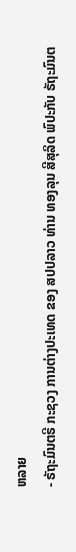ຫລາຍ
- ຣັຖະມົນຕຣີ ກະຊວງ ການຕ່າງປະເທດ ຂອງ ສປປລາວ ທ່ານ ທອງລຸນ ສີສຸລິດ ພົປະກັບ ຣັຖະມົນຕ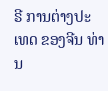ຣີ ການຕ່າງປະເທດ ຂອງຈີນ ທ່ານ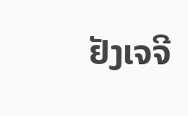ຢັງເຈຈີ